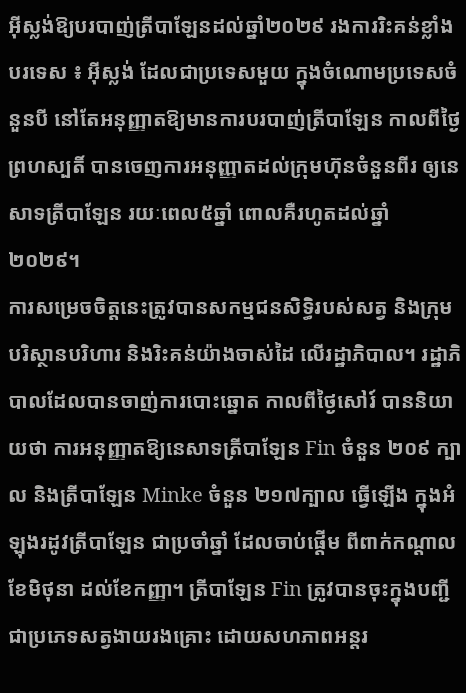អ៊ីស្លង់ឱ្យបរបាញ់ត្រីបាឡែនដល់ឆ្នាំ២០២៩ រងការរិះគន់ខ្លាំង
បរទេស ៖ អ៊ីស្លង់ ដែលជាប្រទេសមួយ ក្នុងចំណោមប្រទេសចំនួនបី នៅតែអនុញ្ញាតឱ្យមានការបរបាញ់ត្រីបាឡែន កាលពីថ្ងៃព្រហស្បតិ៍ បានចេញការអនុញ្ញាតដល់ក្រុមហ៊ុនចំនួនពីរ ឲ្យនេសាទត្រីបាឡែន រយៈពេល៥ឆ្នាំ ពោលគឺរហូតដល់ឆ្នាំ ២០២៩។
ការសម្រេចចិត្តនេះត្រូវបានសកម្មជនសិទ្ធិរបស់សត្វ និងក្រុមបរិស្ថានបរិហារ និងរិះគន់យ៉ាងចាស់ដៃ លើរដ្ឋាភិបាល។ រដ្ឋាភិបាលដែលបានចាញ់ការបោះឆ្នោត កាលពីថ្ងៃសៅរ៍ បាននិយាយថា ការអនុញ្ញាតឱ្យនេសាទត្រីបាឡែន Fin ចំនួន ២០៩ ក្បាល និងត្រីបាឡែន Minke ចំនួន ២១៧ក្បាល ធ្វើឡើង ក្នុងអំឡុងរដូវត្រីបាឡែន ជាប្រចាំឆ្នាំ ដែលចាប់ផ្តើម ពីពាក់កណ្តាលខែមិថុនា ដល់ខែកញ្ញា។ ត្រីបាឡែន Fin ត្រូវបានចុះក្នុងបញ្ជីជាប្រភេទសត្វងាយរងគ្រោះ ដោយសហភាពអន្តរ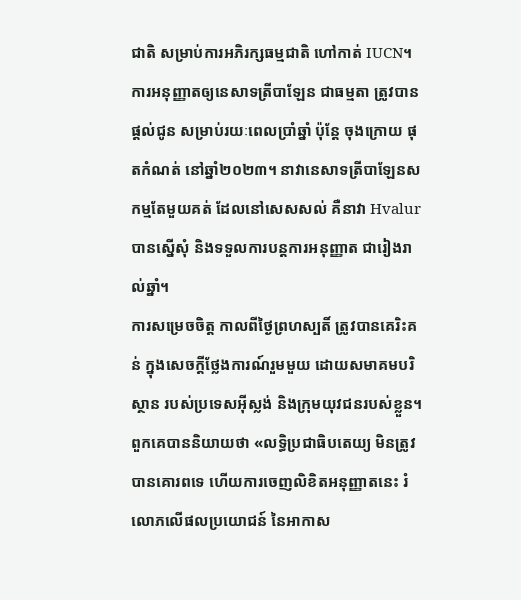ជាតិ សម្រាប់ការអភិរក្សធម្មជាតិ ហៅកាត់ IUCN។
ការអនុញ្ញាតឲ្យនេសាទត្រីបាឡែន ជាធម្មតា ត្រូវបានផ្តល់ជូន សម្រាប់រយៈពេលប្រាំឆ្នាំ ប៉ុន្តែ ចុងក្រោយ ផុតកំណត់ នៅឆ្នាំ២០២៣។ នាវានេសាទត្រីបាឡែនសកម្មតែមួយគត់ ដែលនៅសេសសល់ គឺនាវា Hvalur បានស្នើសុំ និងទទួលការបន្តការអនុញ្ញាត ជារៀងរាល់ឆ្នាំ។
ការសម្រេចចិត្ត កាលពីថ្ងៃព្រហស្បតិ៍ ត្រូវបានគេរិះគន់ ក្នុងសេចក្តីថ្លែងការណ៍រួមមួយ ដោយសមាគមបរិស្ថាន របស់ប្រទេសអ៊ីស្លង់ និងក្រុមយុវជនរបស់ខ្លួន។ ពួកគេបាននិយាយថា «លទ្ធិប្រជាធិបតេយ្យ មិនត្រូវបានគោរពទេ ហើយការចេញលិខិតអនុញ្ញាតនេះ រំលោភលើផលប្រយោជន៍ នៃអាកាស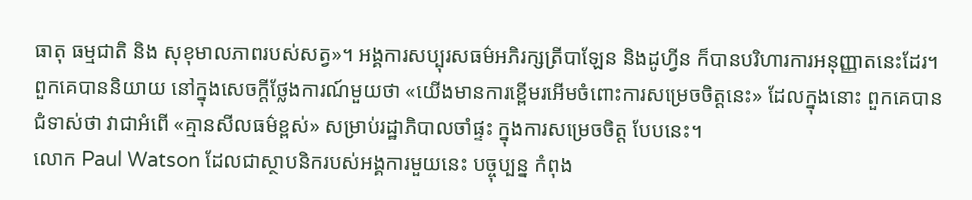ធាតុ ធម្មជាតិ និង សុខុមាលភាពរបស់សត្វ»។ អង្គការសប្បុរសធម៌អភិរក្សត្រីបាឡែន និងដូហ្វីន ក៏បានបរិហារការអនុញ្ញាតនេះដែរ។
ពួកគេបាននិយាយ នៅក្នុងសេចក្តីថ្លែងការណ៍មួយថា «យើងមានការខ្ពើមរអើមចំពោះការសម្រេចចិត្តនេះ» ដែលក្នុងនោះ ពួកគេបានជំទាស់ថា វាជាអំពើ «គ្មានសីលធម៌ខ្ពស់» សម្រាប់រដ្ឋាភិបាលចាំផ្ទះ ក្នុងការសម្រេចចិត្ត បែបនេះ។
លោក Paul Watson ដែលជាស្ថាបនិករបស់អង្គការមួយនេះ បច្ចុប្បន្ន កំពុង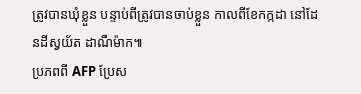ត្រូវបានឃុំខ្លួន បន្ទាប់ពីត្រូវបានចាប់ខ្លួន កាលពីខែកក្កដា នៅដែនដីស្វយ័ត ដាណឺម៉ាក៕
ប្រភពពី AFP ប្រែស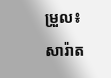ម្រួល៖ សារ៉ាត